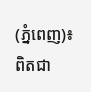(ភ្នំពេញ)៖ ពិតជា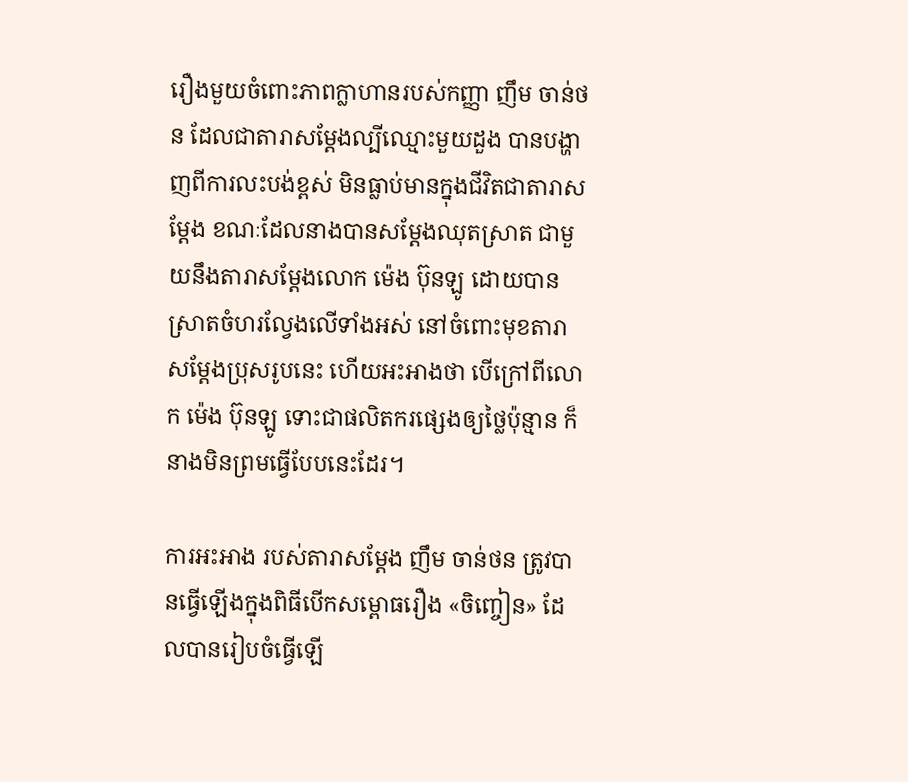រឿងមួយចំពោះភាពក្លាហានរបស់កញ្ញា ញឹម ចាន់ថន ដែលជាតារាសម្ដែងល្បីឈ្មោះមួយដួង បានបង្ហាញពីការលះបង់ខ្ពស់ មិនធ្លាប់មានក្នុងជីវិតជាតារាសម្ដែង ខណៈដែលនាងបានសម្ដែងឈុតស្រាត ជាមួយនឹងតារាសម្ដែងលោក ម៉េង ប៊ុនឡូ ដោយបានស្រាតចំហរល្វែងលើទាំងអស់ នៅចំពោះមុខតារាសម្ដែងប្រុសរូបនេះ ហើយអះអាងថា បើក្រៅពីលោក ម៉េង ប៊ុនឡូ ទោះជាផលិតករផ្សេងឲ្យថ្លៃប៉ុន្មាន ក៏នាងមិនព្រមធ្វើបែបនេះដែរ។

ការអះអាង របស់តារាសម្ដែង ញឹម ចាន់ថន ត្រូវបានធ្វើឡើងក្នុងពិធីបើកសម្ពោធរឿង «ចិញ្ចៀន» ដែលបានរៀបចំធ្វើឡើ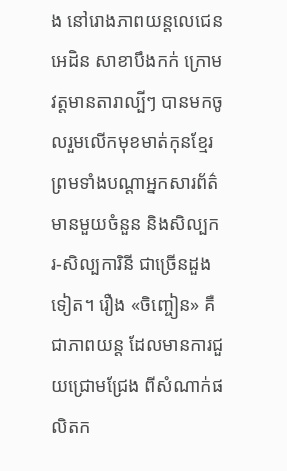ង នៅរោងភាពយន្តលេជេន អេដិន សាខាបឹងកក់ ក្រោមវត្តមានតារាល្បីៗ បានមកចូលរួមលើកមុខមាត់កុនខ្មែរ ព្រមទាំងបណ្តាអ្នកសារព័ត៌មានមួយចំនួន និងសិល្បករ-សិល្បការិនី ជាច្រើនដួងទៀត។ រឿង «ចិញ្ចៀន» គឺជាភាពយន្ត ដែលមានការជួយជ្រោមជ្រែង ពីសំណាក់ផលិតក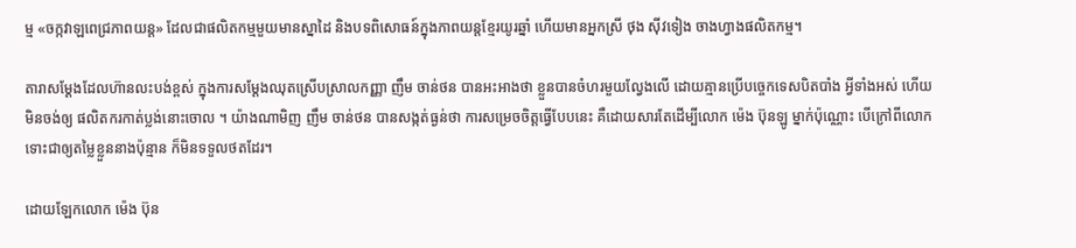ម្ម «ចក្កវាឡពេជ្រភាពយន្ត» ដែលជាផលិតកម្មមួយមានស្នាដៃ និងបទពិសោធន៍ក្នុងភាពយន្តខ្មែរយូរឆ្នាំ ហើយមានអ្នកស្រី ថុង ស៊ីវទៀង ចាងហ្វាងផលិតកម្ម។

តារាសម្ដែងដែលហ៊ានលះបង់ខ្ពស់ ក្នុងការសម្ដែងឈុតស្រើបស្រាលកញ្ញា ញឹម ចាន់ថន បានអះអាងថា ខ្លួនបានចំហរមួយល្វែងលើ ដោយគ្មានប្រើបច្ចេកទេសបិតបាំង អ្វីទាំងអស់ ហើយមិនចង់ឲ្យ ផលិតករកាត់ប្លង់នោះចោល ។ យ៉ាងណាមិញ ញឹម ចាន់ថន បានសង្កត់ធ្ងន់ថា ការសម្រេចចិត្តធ្វើបែបនេះ គឺដោយសារតែដើម្បីលោក ម៉េង ប៊ុនឡូ ម្នាក់ប៉ុណ្ណោះ បើក្រៅពីលោក ទោះជាឲ្យតម្លៃខ្លួននាងប៉ុន្មាន ក៏មិនទទួលថតដែរ។

ដោយឡែកលោក ម៉េង ប៊ុន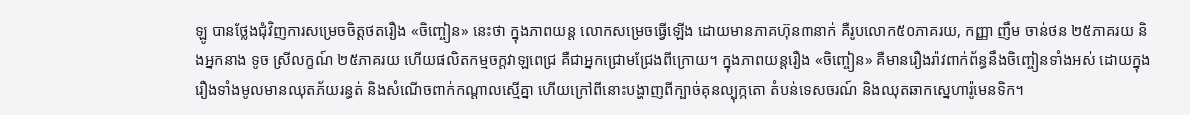ឡូ បានថ្លែងជុំវិញការសម្រេចចិត្តថតរឿង «ចិញ្ចៀន» នេះថា ក្នុងភាពយន្ត លោកសម្រេចធ្វើឡើង ដោយមានភាគហ៊ុន៣នាក់ គឺរូបលោក៥០ភាគរយ, កញ្ញា ញឹម ចាន់ថន ២៥ភាគរយ និងអ្នកនាង ទូច ស្រីលក្ខណ៍ ២៥ភាគរយ ហើយផលិតកម្មចក្តវាឡពេជ្រ គឺជាអ្នកជ្រោមជ្រែងពីក្រោយ។ ក្នុងភាពយន្តរឿង «ចិញ្ចៀន» គឺមានរឿងរ៉ាវពាក់ព័ន្ធនឹងចិញ្ចៀនទាំងអស់ ដោយក្នុងរឿងទាំងមូលមានឈុតភ័យរន្ធត់ និងសំណើចពាក់កណ្ដាលស្មើគ្នា ហើយក្រៅពីនោះបង្ហាញពីក្បាច់គុនល្បុក្កតោ តំបន់ទេសចរណ៍ និងឈុតឆាកស្នេហារ៉ូមេនទិក។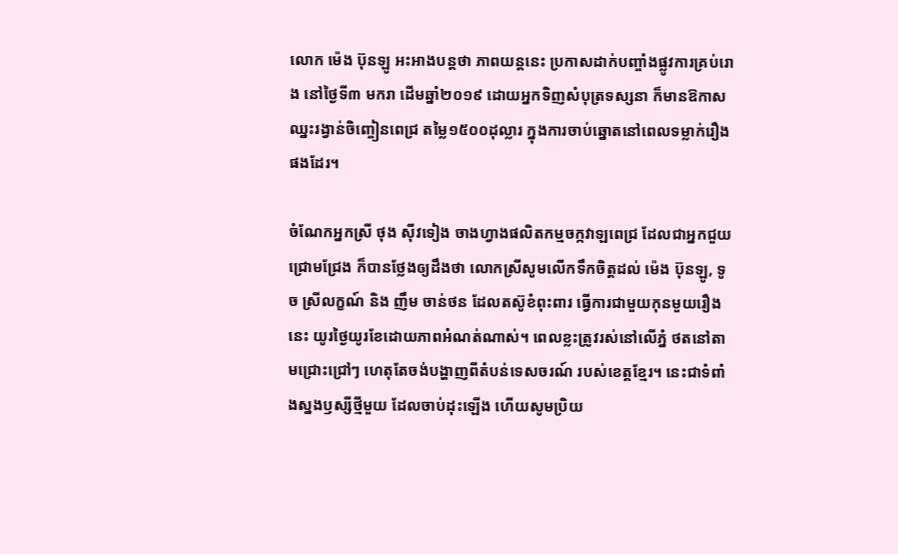លោក ម៉េង ប៊ុនឡូ អះអាងបន្តថា ភាពយន្តនេះ ប្រកាសដាក់បញ្ចាំងផ្លូវការគ្រប់រោង នៅថ្ងៃទី៣ មករា ដើមឆ្នាំ២០១៩ ដោយអ្នកទិញសំបុត្រទស្សនា ក៏មានឱកាសឈ្នះរង្វាន់ចិញ្ចៀនពេជ្រ តម្លៃ១៥០០ដុល្លារ ក្នុងការចាប់ឆ្នោតនៅពេលទម្លាក់រឿង ផងដែរ។

ចំណែកអ្នកស្រី ថុង ស៊ីវទៀង ចាងហ្វាងផលិតកម្មចក្កវាឡពេជ្រ ដែលជាអ្នកជួយជ្រោមជ្រែង ក៏បានថ្លែងឲ្យដឹងថា លោកស្រីសូមលើកទឹកចិត្តដល់ ម៉េង ប៊ុនឡូ, ទូច ស្រីលក្ខណ៍ និង ញឹម ចាន់ថន ដែលតស៊ូខំពុះពារ ធ្វើការជាមួយកុនមួយរឿងនេះ យូរថ្ងៃយូរខែដោយភាពអំណត់ណាស់។ ពេលខ្លះត្រូវរស់នៅលើភ្នំ ថតនៅតាមជ្រោះជ្រៅៗ ហេតុតែចង់បង្ហាញពីតំបន់ទេសចរណ៍ របស់ខេត្តខ្មែរ។ នេះជាទំពាំងស្នងឫស្សីថ្មីមួយ ដែលចាប់ដុះឡើង ហើយសូមប្រិយ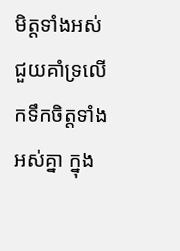មិត្តទាំងអស់ ជួយគាំទ្រលើកទឹកចិត្តទាំងអស់គ្នា ក្នុង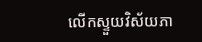លើកស្ទួយវិស័យភា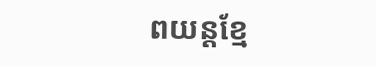ពយន្តខ្មែ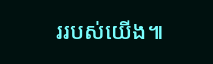ររបស់យើង៕